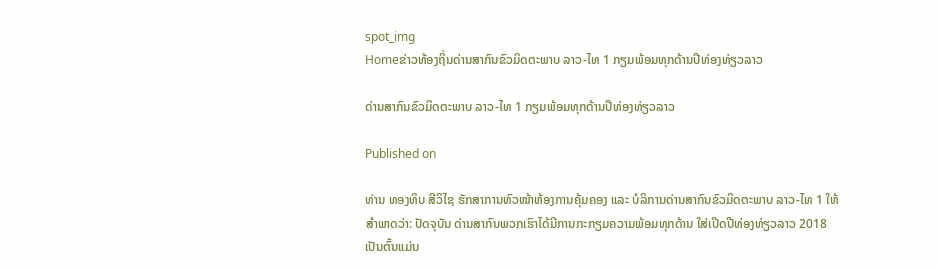spot_img
Homeຂ່າວທ້ອງຖິ່ນດ່ານສາກົນຂົວມິດຕະພາບ ລາວ-ໄທ 1 ກຽມພ້ອມທຸກດ້ານປີທ່ອງທ່ຽວລາວ

ດ່ານສາກົນຂົວມິດຕະພາບ ລາວ-ໄທ 1 ກຽມພ້ອມທຸກດ້ານປີທ່ອງທ່ຽວລາວ

Published on

ທ່ານ ທອງທິບ ສີວິໄຊ ຮັກສາການຫົວໜ້າຫ້ອງການຄຸ້ມຄອງ ແລະ ບໍລິການດ່ານສາກົນຂົວມິດຕະພາບ ລາວ-ໄທ 1 ໃຫ້ສຳພາດວ່າ: ປັດຈຸບັນ ດ່ານສາກົນພວກເຮົາໄດ້ມີການກະກຽມຄວາມພ້ອມທຸກດ້ານ ໃສ່ເປີດປີທ່ອງທ່ຽວລາວ 2018 ເປັນຕົ້ນແມ່ນ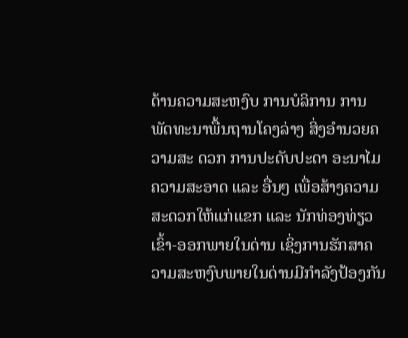ດ້ານຄວາມສະຫງົບ ການບໍລິການ ການພັດທະນາພື້ນຖານໂຄງລ່າງ ສິ່ງອຳນວຍຄວາມສະ ດວກ ການປະດັບປະດາ ອະນາໄມຄວາມສະອາດ ແລະ ອື່ນໆ ເພື່ອສ້າງຄວາມສະດວກໃຫ້ແກ່ແຂກ ແລະ ນັກທ່ອງທ່ຽວເຂົ້າ-ອອກພາຍໃນດ່ານ ເຊິ່ງການຮັກສາຄວາມສະຫງົບພາຍໃນດ່ານມີກຳລັງປ້ອງກັນ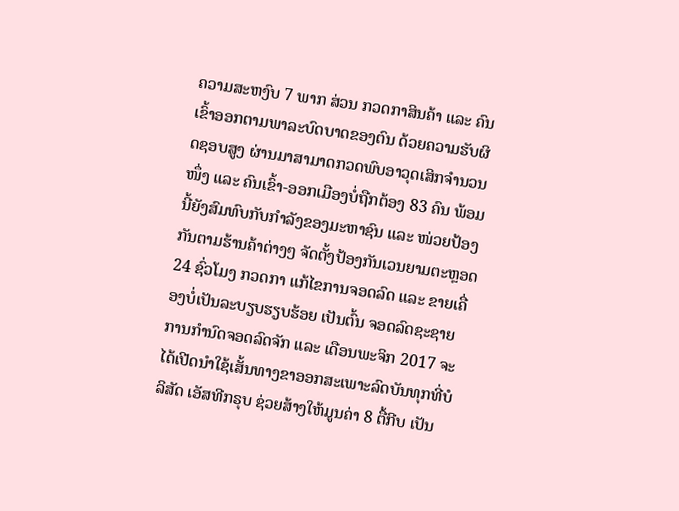ຄວາມສະຫງົບ 7 ພາກ ສ່ວນ ກວດກາສິນຄ້າ ແລະ ຄົນເຂົ້າອອກຕາມພາລະບົດບາດຂອງຕົນ ດ້ວຍຄວາມຮັບຜິດຊອບສູງ ຜ່ານມາສາມາດກວດພົບອາວຸດເສິກຈຳນວນໜຶ່ງ ແລະ ຄົນເຂົ້າ-ອອກເມືອງບໍ່ຖືກຕ້ອງ 83 ຄົນ ພ້ອມນີ້ຍັງສົມທົບກັບກຳລັງຂອງມະຫາຊົນ ແລະ ໜ່ວຍປ້ອງກັນຕາມຮ້ານຄ້າຕ່າງໆ ຈັດຕັ້ງປ້ອງກັນເວນຍາມຕະຫຼອດ 24 ຊົ່ວໂມງ ກວດກາ ແກ້ໄຂການຈອດລົດ ແລະ ຂາຍເຄື່ອງບໍ່ເປັນລະບຽບຮຽບຮ້ອຍ ເປັນຕົ້ນ ຈອດລົດຊະຊາຍ ການກຳນົດຈອດລົດຈັກ ແລະ ເດືອນພະຈິກ 2017 ຈະໄດ້ເປີດນຳໃຊ້ເສັ້ນທາງຂາອອກສະເພາະລົດບັນທຸກທີ່ບໍລິສັດ ເອັສທີກຣຸບ ຊ່ວຍສ້າງໃຫ້ມູນຄ່າ 8 ຕື້ກີບ ເປັນ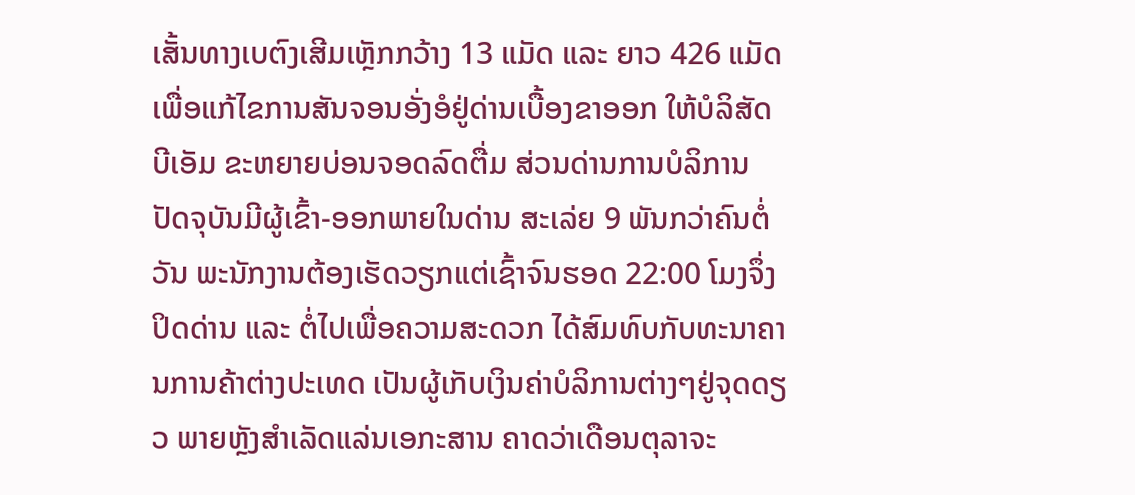ເສັ້ນທາງເບຕົງເສີມເຫຼັກກວ້າງ 13 ແມັດ ແລະ ຍາວ 426 ແມັດ ເພື່ອແກ້ໄຂການສັນຈອນອັ່ງອໍຢູ່ດ່ານເບື້ອງຂາອອກ ໃຫ້ບໍລິສັດ ບີເອັມ ຂະຫຍາຍບ່ອນຈອດລົດຕື່ມ ສ່ວນດ່ານການບໍລິການ ປັດຈຸບັນມີຜູ້ເຂົ້າ-ອອກພາຍໃນດ່ານ ສະເລ່ຍ 9 ພັນກວ່າຄົນຕໍ່ວັນ ພະນັກງານຕ້ອງເຮັດວຽກແຕ່ເຊົ້າຈົນຮອດ 22:00 ໂມງຈຶ່ງປິດດ່ານ ແລະ ຕໍ່ໄປເພື່ອຄວາມສະດວກ ໄດ້ສົມທົບກັບທະນາຄານການຄ້າຕ່າງປະເທດ ເປັນຜູ້ເກັບເງິນຄ່າບໍລິການຕ່າງໆຢູ່ຈຸດດຽວ ພາຍຫຼັງສຳເລັດແລ່ນເອກະສານ ຄາດວ່າເດືອນຕຸລາຈະ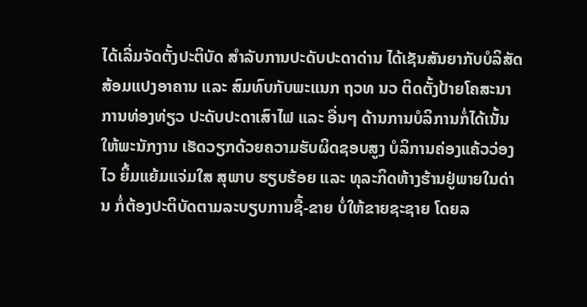ໄດ້ເລີ່ມຈັດຕັ້ງປະຕິບັດ ສຳລັບການປະດັບປະດາດ່ານ ໄດ້ເຊັນສັນຍາກັບບໍລິສັດສ້ອມແປງອາຄານ ແລະ ສົມທົບກັບພະແນກ ຖວທ ນວ ຕິດຕັ້ງປ້າຍໂຄສະນາການທ່ອງທ່ຽວ ປະດັບປະດາເສົາໄຟ ແລະ ອື່ນໆ ດ້ານການບໍລິການກໍ່ໄດ້ເນັ້ນໃຫ້ພະນັກງານ ເຮັດວຽກດ້ວຍຄວາມຮັບຜິດຊອບສູງ ບໍລິການຄ່ອງແຄ້ວວ່ອງໄວ ຍິ້ມແຍ້ມແຈ່ມໃສ ສຸພາບ ຮຽບຮ້ອຍ ແລະ ທຸລະກິດຫ້າງຮ້ານຢູ່ພາຍໃນດ່ານ ກໍ່ຕ້ອງປະຕິບັດຕາມລະບຽບການຊື້-ຂາຍ ບໍ່ໃຫ້ຂາຍຊະຊາຍ ໂດຍລ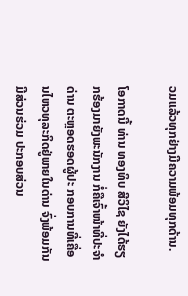ວມແລ້ວທຸກຢ່າງມີຄວາມພ້ອມທຸກດ້ານ.

ໂອກາດນີ້ ທ່ານ ທອງທິບ ສີວິໄຊ ຍັງໄດ້ຮຽກຮ້ອງມາຍັງພະນັກງານ ກໍ່ຄືເຈົ້າໜ້າທີ່ປະຈຳດ່ານ ຕະຫຼອດຮອດຜູ້ປະ ກອບການທີ່ເຄື່ອນໄຫວທຸລະກິດຢູ່ພາຍໃນດ່ານ ຈົ່ງພ້ອມກັນມີສ່ວນຮ່ວມ ປະກອບສ່ວນ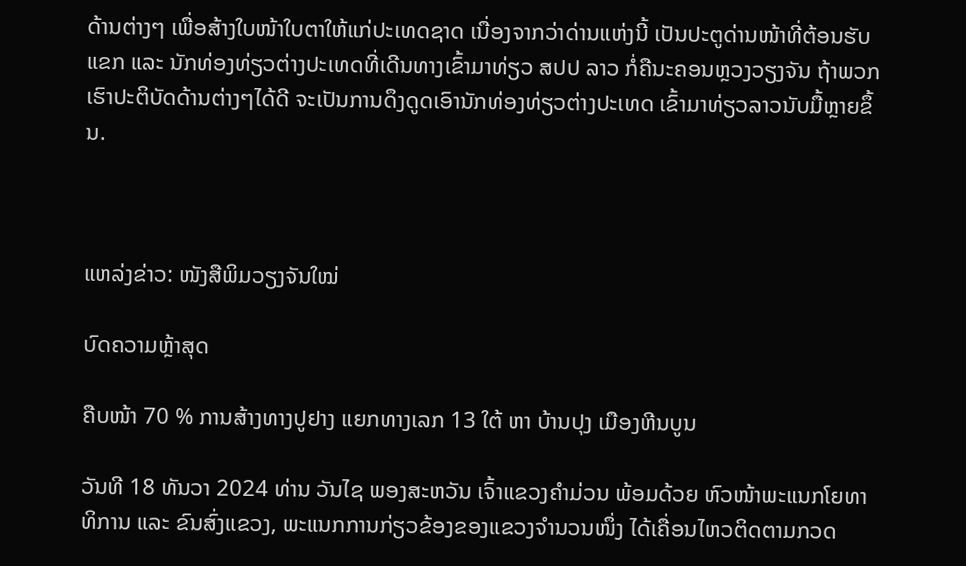ດ້ານຕ່າງໆ ເພື່ອສ້າງໃບໜ້າໃບຕາໃຫ້ແກ່ປະເທດຊາດ ເນື່ອງຈາກວ່າດ່ານແຫ່ງນີ້ ເປັນປະຕູດ່ານໜ້າທີ່ຕ້ອນຮັບແຂກ ແລະ ນັກທ່ອງທ່ຽວຕ່າງປະເທດທີ່ເດີນທາງເຂົ້າມາທ່ຽວ ສປປ ລາວ ກໍ່ຄືນະຄອນຫຼວງວຽງຈັນ ຖ້າພວກເຮົາປະຕິບັດດ້ານຕ່າງໆໄດ້ດີ ຈະເປັນການດຶງດູດເອົານັກທ່ອງທ່ຽວຕ່າງປະເທດ ເຂົ້າມາທ່ຽວລາວນັບມື້ຫຼາຍຂຶ້ນ.



ແຫລ່ງຂ່າວ: ໜັງສືພິມວຽງຈັນໃໝ່

ບົດຄວາມຫຼ້າສຸດ

ຄືບໜ້າ 70 % ການສ້າງທາງປູຢາງ ແຍກທາງເລກ 13 ໃຕ້ ຫາ ບ້ານປຸງ ເມືອງຫີນບູນ

ວັນທີ 18 ທັນວາ 2024 ທ່ານ ວັນໄຊ ພອງສະຫວັນ ເຈົ້າແຂວງຄຳມ່ວນ ພ້ອມດ້ວຍ ຫົວໜ້າພະແນກໂຍທາທິການ ແລະ ຂົນສົ່ງແຂວງ, ພະແນກການກ່ຽວຂ້ອງຂອງແຂວງຈໍານວນໜຶ່ງ ໄດ້ເຄື່ອນໄຫວຕິດຕາມກວດ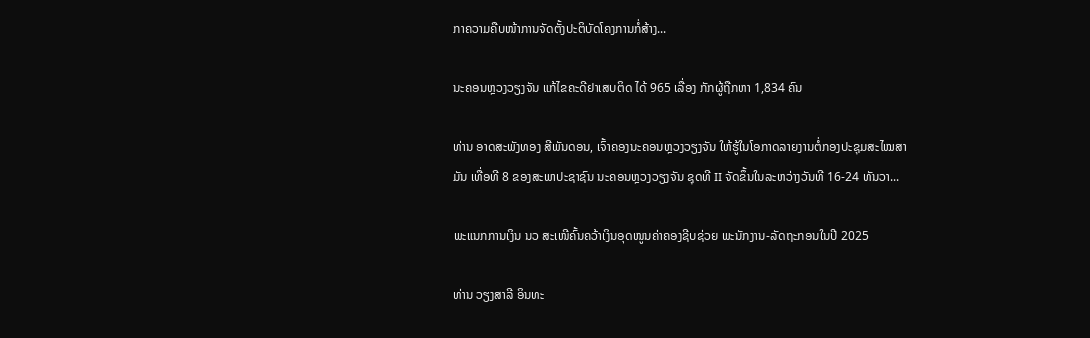ກາຄວາມຄືບໜ້າການຈັດຕັ້ງປະຕິບັດໂຄງການກໍ່ສ້າງ...

ນະຄອນຫຼວງວຽງຈັນ ແກ້ໄຂຄະດີຢາເສບຕິດ ໄດ້ 965 ເລື່ອງ ກັກຜູ້ຖືກຫາ 1,834 ຄົນ

ທ່ານ ອາດສະພັງທອງ ສີພັນດອນ, ເຈົ້າຄອງນະຄອນຫຼວງວຽງຈັນ ໃຫ້ຮູ້ໃນໂອກາດລາຍງານຕໍ່ກອງປະຊຸມສະໄໝສາມັນ ເທື່ອທີ 8 ຂອງສະພາປະຊາຊົນ ນະຄອນຫຼວງວຽງຈັນ ຊຸດທີ II ຈັດຂຶ້ນໃນລະຫວ່າງວັນທີ 16-24 ທັນວາ...

ພະແນກການເງິນ ນວ ສະເໜີຄົ້ນຄວ້າເງິນອຸດໜູນຄ່າຄອງຊີບຊ່ວຍ ພະນັກງານ-ລັດຖະກອນໃນປີ 2025

ທ່ານ ວຽງສາລີ ອິນທະ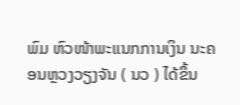ພົມ ຫົວໜ້າພະແນກການເງິນ ນະຄອນຫຼວງວຽງຈັນ ( ນວ ) ໄດ້ຂຶ້ນ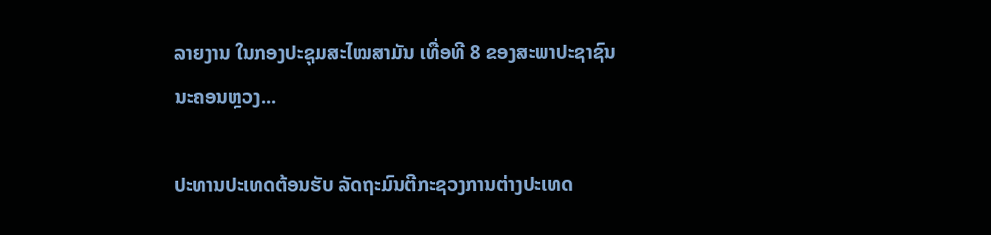ລາຍງານ ໃນກອງປະຊຸມສະໄໝສາມັນ ເທື່ອທີ 8 ຂອງສະພາປະຊາຊົນ ນະຄອນຫຼວງ...

ປະທານປະເທດຕ້ອນຮັບ ລັດຖະມົນຕີກະຊວງການຕ່າງປະເທດ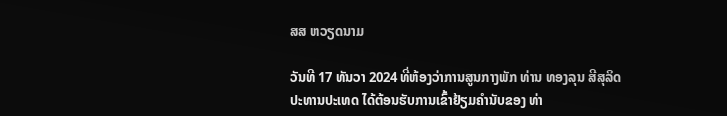ສສ ຫວຽດນາມ

ວັນທີ 17 ທັນວາ 2024 ທີ່ຫ້ອງວ່າການສູນກາງພັກ ທ່ານ ທອງລຸນ ສີສຸລິດ ປະທານປະເທດ ໄດ້ຕ້ອນຮັບການເຂົ້າຢ້ຽມຄຳນັບຂອງ ທ່າ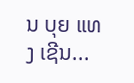ນ ບຸຍ ແທງ ເຊີນ...